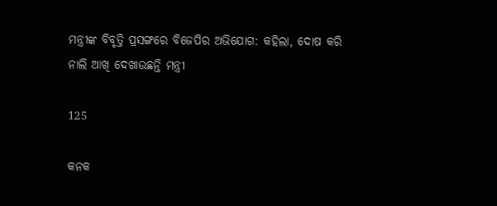ମନ୍ତ୍ରୀଙ୍କ ବିବୃତ୍ତି ପ୍ରସଙ୍ଗରେ ବିଜେପିର ଅଭିଯୋଗ: କହିଲା, ଦୋଷ କରି ନାଲି ଆଖି ଦେଖାଉଛନ୍ତି ମନ୍ତ୍ରୀ

125

କନକ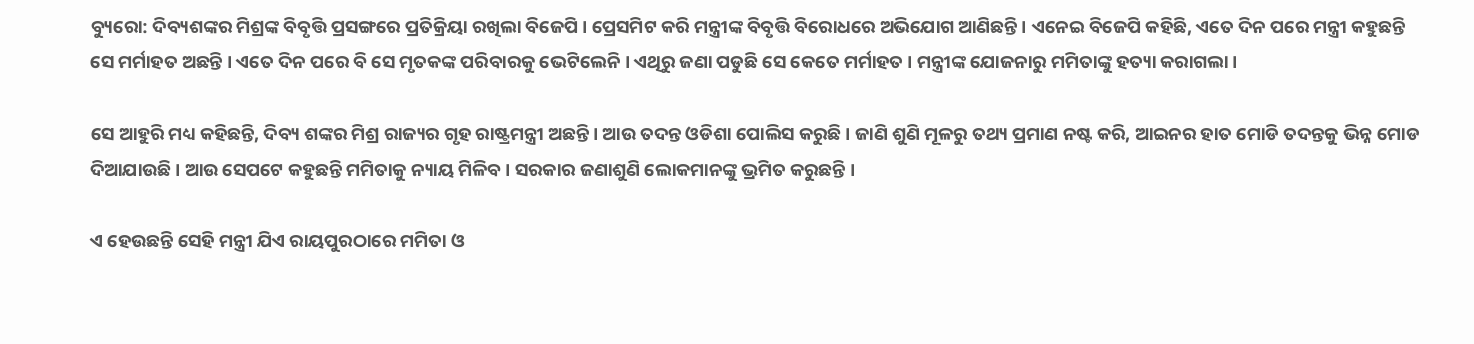ବ୍ୟୁରୋ: ଦିବ୍ୟଶଙ୍କର ମିଶ୍ରଙ୍କ ବିବୃତ୍ତି ପ୍ରସଙ୍ଗରେ ପ୍ରତିକ୍ରିୟା ରଖିଲା ବିଜେପି । ପ୍ରେସମିଟ କରି ମନ୍ତ୍ରୀଙ୍କ ବିବୃତ୍ତି ବିରୋଧରେ ଅଭିଯୋଗ ଆଣିଛନ୍ତି । ଏନେଇ ବିଜେପି କହିଛି, ଏତେ ଦିନ ପରେ ମନ୍ତ୍ରୀ କହୁଛନ୍ତି ସେ ମର୍ମାହତ ଅଛନ୍ତି । ଏତେ ଦିନ ପରେ ବି ସେ ମୃତକଙ୍କ ପରିବାରକୁ ଭେଟିଲେନି । ଏଥିରୁ ଜଣା ପଡୁଛି ସେ କେତେ ମର୍ମାହତ । ମନ୍ତ୍ରୀଙ୍କ ଯୋଜନାରୁ ମମିତାଙ୍କୁ ହତ୍ୟା କରାଗଲା ।

ସେ ଆହୁରି ମଧ୍ୟ କହିଛନ୍ତି, ଦିବ୍ୟ ଶଙ୍କର ମିଶ୍ର ରାଜ୍ୟର ଗୃହ ରାଷ୍ଟ୍ରମନ୍ତ୍ରୀ ଅଛନ୍ତି । ଆଉ ତଦନ୍ତ ଓଡିଶା ପୋଲିସ କରୁଛି । ଜାଣି ଶୁଣି ମୂଳରୁ ତଥ୍ୟ ପ୍ରମାଣ ନଷ୍ଟ କରି, ଆଇନର ହାତ ମୋଡି ତଦନ୍ତକୁ ଭିନ୍ନ ମୋଡ ଦିଆଯାଉଛି । ଆଉ ସେପଟେ କହୁଛନ୍ତି ମମିତାକୁ ନ୍ୟାୟ ମିଳିବ । ସରକାର ଜଣାଶୁଣି ଲୋକମାନଙ୍କୁ ଭ୍ରମିତ କରୁଛନ୍ତି ।

ଏ ହେଉଛନ୍ତି ସେହି ମନ୍ତ୍ରୀ ଯିଏ ରାୟପୁରଠାରେ ମମିତା ଓ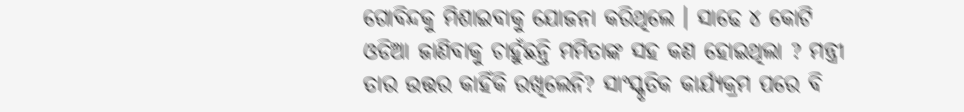ଗୋବିନ୍ଦକୁ ମିଶାଇବାକୁ ଯୋଜନା କରିଥିଲେ । ସାଢେ ୪ କୋଟି ଓଡିଆ ଜାଣିବାକୁ ଚାହୁଁଛନ୍ତି ମମିତାଙ୍କ ସହ କଣ ହୋଇଥିଲା ? ମନ୍ତ୍ରୀ ତାର ଉତ୍ତର କାହିଁକି ରଖିଲେନି? ସାଂସ୍କୃତିକ କାର୍ଯ୍ୟକ୍ରମ ପରେ ବି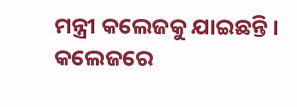ମନ୍ତ୍ରୀ କଲେଜକୁ ଯାଇଛନ୍ତି । କଲେଜରେ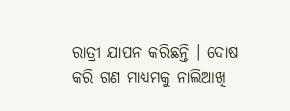ରାତ୍ରୀ ଯାପନ କରିଛନ୍ତି । ଦୋଷ କରି ଗଣ ମାଧ୍ୟମକୁ ନାଲିଆଖି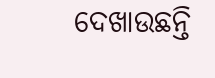ଦେଖାଉଛନ୍ତି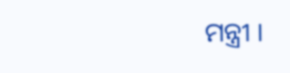ମନ୍ତ୍ରୀ ।